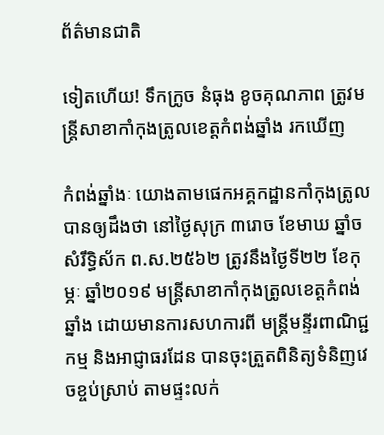ព័ត៌មានជាតិ

ទៀតហើយ! ទឹកក្រូច នំធុង ខូចគុណភាព ត្រូវមន្ត្រីសាខាកាំកុងត្រូលខេត្តកំពង់ឆ្នាំង រកឃើញ

កំពង់ឆ្នាំងៈ យោងតាមផេកអគ្គកដ្ឋានកាំកុងត្រូល បានឲ្យដឹងថា នៅថ្ងៃសុក្រ ៣រោច ខែមាឃ ឆ្នាំច សំរឹទ្ធិស័ក ព.ស.២៥៦២ ត្រូវនឹងថ្ងៃទី២២ ខែកុម្ភៈ ឆ្នាំ២០១៩ មន្ត្រីសាខាកាំកុងត្រូលខេត្តកំពង់ឆ្នាំង ដោយមានការសហការពី មន្ត្រីមន្ទីរពាណិជ្ជកម្ម និងអាជ្ញាធរដែន បានចុះត្រួតពិនិត្យទំនិញវេចខ្ចប់ស្រាប់ តាមផ្ទះលក់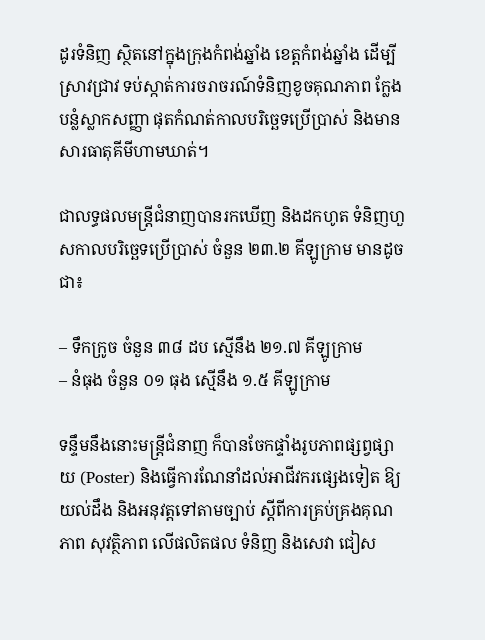ដូរទំនិញ ស្ថិតនៅក្នុងក្រុងកំពង់ឆ្នាំង ខេត្តកំពង់ឆ្នាំង ដើម្បីស្រាវជ្រាវ ទប់ស្កាត់ការចរាចរណ៍ទំនិញខូចគុណភាព ក្លែងបន្លំស្លាកសញ្ញា ផុតកំណត់កាលបរិច្ឆេទប្រើប្រាស់ និងមានសារធាតុគីមីហាមឃាត់។

ជាលទ្ធផលមន្ត្រីជំនាញបានរកឃើញ និងដកហូត ទំនិញហួសកាលបរិច្ឆេទប្រើប្រាស់ ចំនួន ២៣.២ គីឡូក្រាម មានដូចជា៖

– ទឹកក្រូច ចំនួន ៣៨ ដប ស្មើនឹង ២១.៧ គីឡូក្រាម
– នំធុង ចំនួន ០១ ធុង ស្មើនឹង ១.៥ គីឡូក្រាម

ទន្ទឹមនឹងនោះមន្ត្រីជំនាញ ក៏បានចែកផ្ទាំងរូបភាពផ្សព្វផ្សាយ (Poster) និងធ្វើការណែនាំដល់អាជីវករផ្សេងទៀត ឱ្យយល់ដឹង និងអនុវត្តទៅតាមច្បាប់ ស្តីពីការគ្រប់គ្រងគុណភាព សុវត្ថិភាព លើផលិតផល ទំនិញ និងសេវា ជៀស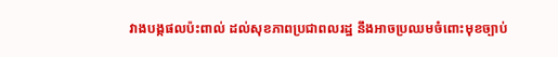វាងបង្កផលប៉ះពាល់ ដល់សុខភាពប្រជាពលរដ្ឋ នឹងអាចប្រឈមចំពោះមុខច្បាប់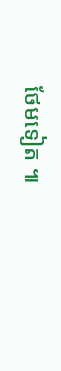ថែមទៀត ៕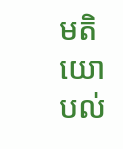មតិយោបល់